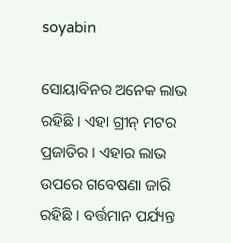soyabin

ସୋୟାବିନର ଅନେକ ଲାଭ ରହିଛି । ଏହା ଗ୍ରୀନ୍ ମଟର ପ୍ରଜାତିର । ଏହାର ଲାଭ ଉପରେ ଗବେଷଣା ଜାରି ରହିଛି । ବର୍ତ୍ତମାନ ପର୍ଯ୍ୟନ୍ତ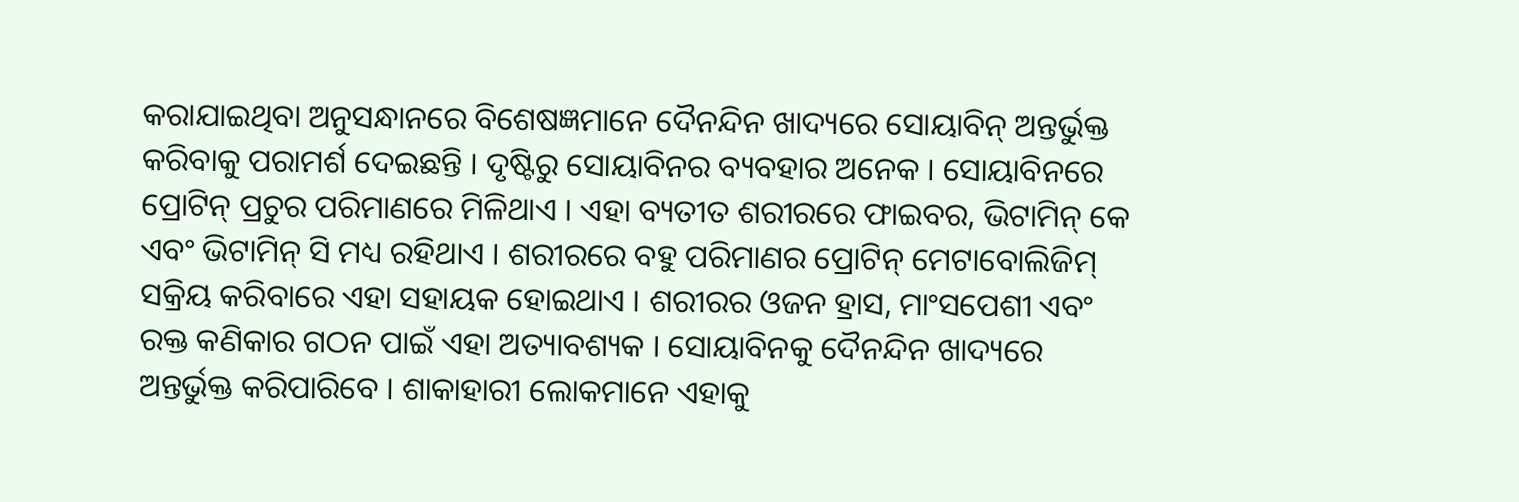କରାଯାଇଥିବା ଅନୁସନ୍ଧାନରେ ବିଶେଷଜ୍ଞମାନେ ଦୈନନ୍ଦିନ ଖାଦ୍ୟରେ ସୋୟାବିନ୍ ଅନ୍ତର୍ଭୁକ୍ତ କରିବାକୁ ପରାମର୍ଶ ଦେଇଛନ୍ତି । ଦୃଷ୍ଟିରୁ ସୋୟାବିନର ବ୍ୟବହାର ଅନେକ । ସୋୟାବିନରେ ପ୍ରୋଟିନ୍ ପ୍ରଚୁର ପରିମାଣରେ ମିଳିଥାଏ । ଏହା ବ୍ୟତୀତ ଶରୀରରେ ଫାଇବର, ଭିଟାମିନ୍ କେ ଏବଂ ଭିଟାମିନ୍ ସି ମଧ୍ୟ ରହିଥାଏ । ଶରୀରରେ ବହୁ ପରିମାଣର ପ୍ରୋଟିନ୍ ମେଟାବୋଲିଜିମ୍ ସକ୍ରିୟ କରିବାରେ ଏହା ସହାୟକ ହୋଇଥାଏ । ଶରୀରର ଓଜନ ହ୍ରାସ, ମାଂସପେଶୀ ଏବଂ ରକ୍ତ କଣିକାର ଗଠନ ପାଇଁ ଏହା ଅତ୍ୟାବଶ୍ୟକ । ସୋୟାବିନକୁ ଦୈନନ୍ଦିନ ଖାଦ୍ୟରେ ଅନ୍ତର୍ଭୁକ୍ତ କରିପାରିବେ । ଶାକାହାରୀ ଲୋକମାନେ ଏହାକୁ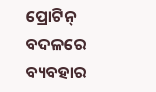ପ୍ରୋଟିନ୍ ବଦଳରେ ବ୍ୟବହାର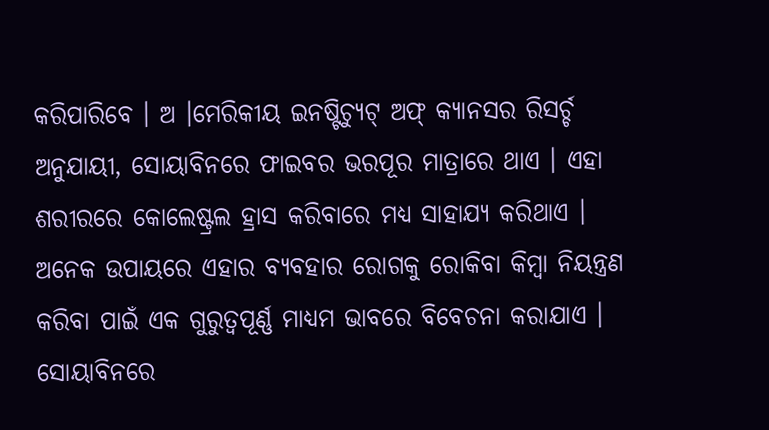କରିପାରିବେ । ଅ ।ମେରିକୀୟ ଇନଷ୍ଟିଚ୍ୟୁଟ୍ ଅଫ୍ କ୍ୟାନସର ରିସର୍ଚ୍ଚ ଅନୁଯାୟୀ, ସୋୟାବିନରେ ଫାଇବର ଭରପୂର ମାତ୍ରାରେ ଥାଏ । ଏହା ଶରୀରରେ କୋଲେଷ୍ଟ୍ରଲ ହ୍ରାସ କରିବାରେ ମଧ୍ୟ ସାହାଯ୍ୟ କରିଥାଏ । ଅନେକ ଉପାୟରେ ଏହାର ବ୍ୟବହାର ରୋଗକୁ ରୋକିବା କିମ୍ବା ନିୟନ୍ତ୍ରଣ କରିବା ପାଇଁ ଏକ ଗୁରୁତ୍ୱପୂର୍ଣ୍ଣ ମାଧ୍ୟମ ଭାବରେ ବିବେଚନା କରାଯାଏ । ସୋୟାବିନରେ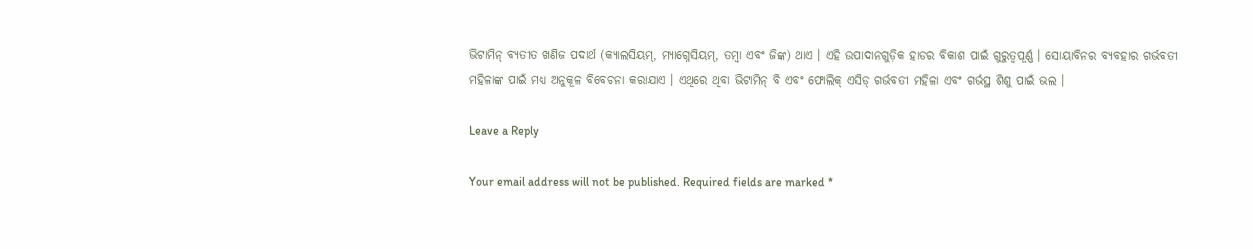ଭିଟାମିନ୍ ବ୍ୟତୀତ ଖଣିଜ ପଦାର୍ଥ (କ୍ୟାଲସିୟମ୍‌, ମ୍ୟାଗ୍ନେସିୟମ୍‌, ତମ୍ବା ଏବଂ ଜିଙ୍କ) ଥାଏ । ଏହି ଉପାଦାନଗୁଡ଼ିକ ହାଡର ବିକାଶ ପାଇଁ ଗୁରୁତ୍ୱପୂର୍ଣ୍ଣ । ସୋୟାବିନର ବ୍ୟବହାର ଗର୍ଭବତୀ ମହିଳାଙ୍କ ପାଇଁ ମଧ୍ୟ ଅନୁକୂଳ ବିବେଚନା କରାଯାଏ । ଏଥିରେ ଥିବା ଭିଟାମିନ୍ ବି ଏବଂ ଫୋଲିକ୍ ଏସିଡ୍ ଗର୍ଭବତୀ ମହିଳା ଏବଂ ଗର୍ଭସ୍ଥ ଶିଶୁ ପାଇଁ ଭଲ ।

Leave a Reply

Your email address will not be published. Required fields are marked *